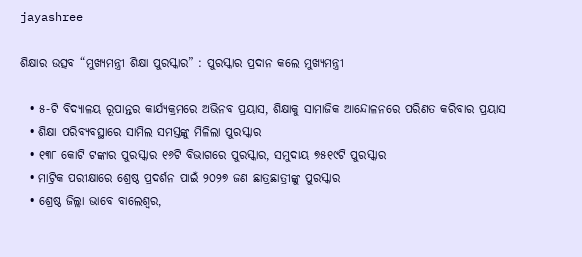jayashree

ଶିକ୍ଷାର ଉତ୍ସବ “ମୁଖ୍ୟମନ୍ତ୍ରୀ ଶିକ୍ଷା ପୁରସ୍କାର” : ପୁରସ୍କାର ପ୍ରଦାନ କଲେ ମୁଖ୍ୟମନ୍ତ୍ରୀ

  • ୫-ଟି ବିଦ୍ୟାଳୟ ରୂପାନ୍ତର କାର୍ଯ୍ୟକ୍ରମରେ ଅଭିନବ ପ୍ରୟାସ, ଶିକ୍ଷାକୁ ସାମାଜିକ ଆନ୍ଦୋଳନରେ ପରିଣତ କରିବାର ପ୍ରୟାସ
  • ଶିକ୍ଷା ପରିବ୍ୟବସ୍ଥାରେ ସାମିଲ ସମସ୍ତଙ୍କୁ ମିଳିଲା ପୁରସ୍କାର
  • ୧୩୮ କୋଟି ଟଙ୍କାର ପୁରସ୍କାର ୧୬ଟି ବିଭାଗରେ ପୁରସ୍କାର, ସମୁଦାୟ ୭୫୧୯ଟି ପୁରସ୍କାର
  • ମାଟ୍ରିକ ପରୀକ୍ଷାରେ ଶ୍ରେଷ୍ଠ ପ୍ରଦର୍ଶନ ପାଇଁ ୨୦୨୭ ଜଣ ଛାତ୍ରଛାତ୍ରୀଙ୍କୁ ପୁରସ୍କାର
  • ଶ୍ରେଷ୍ଠ ଜିଲ୍ଲା ଭାବେ ବାଲେଶ୍ୱର,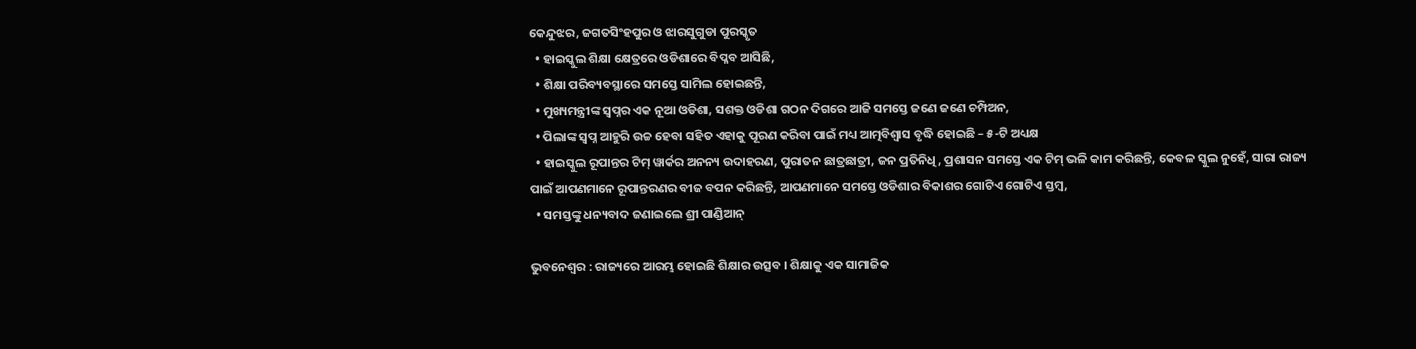କେନ୍ଦୁଝର, ଜଗତସିଂହପୁର ଓ ଝାରସୁଗୁଡା ପୁରସ୍କୃତ
  • ହାଇସ୍କୁଲ ଶିକ୍ଷା କ୍ଷେତ୍ରରେ ଓଡିଶାରେ ବିପ୍ଳବ ଆସିଛି,
  • ଶିକ୍ଷା ପରିବ୍ୟବସ୍ଥାରେ ସମସ୍ତେ ସାମିଲ ହୋଇଛନ୍ତି,
  • ମୁଖ୍ୟମନ୍ତ୍ରୀଙ୍କ ସ୍ୱପ୍ନର ଏକ ନୂଆ ଓଡିଶା, ସଶକ୍ତ ଓଡିଶା ଗଠନ ଦିଗରେ ଆଜି ସମସ୍ତେ ଜଣେ ଜଣେ ଚମ୍ପିଅନ,
  • ପିଲାଙ୍କ ସ୍ୱପ୍ନ ଆହୁରି ଉଚ୍ଚ ହେବା ସହିତ ଏହାକୁ ପୂରଣ କରିବା ପାଇଁ ମଧ୍ୟ ଆତ୍ମବିଶ୍ୱାସ ବୃଦ୍ଧି ହୋଇଛି – ୫-ଟି ଅଧ୍ୟକ୍ଷ
  • ହାଇସ୍କୁଲ ରୂପାନ୍ତର ଟିମ୍‌ ୱାର୍କର ଅନନ୍ୟ ଉଦାହରଣ, ପୁରାତନ ଛାତ୍ରଛାତ୍ରୀ, ଜନ ପ୍ରତିନିଧି, ପ୍ରଶାସନ ସମସ୍ତେ ଏକ ଟିମ୍‌ ଭଳି କାମ କରିଛନ୍ତି, କେବଳ ସ୍କୁଲ ନୁହେଁ, ସାରା ରାଜ୍ୟ ପାଇଁ ଆପଣମାନେ ରୂପାନ୍ତରଣର ବୀଜ ବପନ କରିଛନ୍ତି, ଆପଣମାନେ ସମସ୍ତେ ଓଡିଶାର ବିକାଶର ଗୋଟିଏ ଗୋଟିଏ ସ୍ତମ୍ବ,
  • ସମସ୍ତଙ୍କୁ ଧନ୍ୟବାଦ ଜଣାଇଲେ ଶ୍ରୀ ପାଣ୍ଡିଆନ୍

ଭୁବନେଶ୍ୱର : ରାଜ୍ୟରେ ଆରମ୍ଭ ହୋଇଛି ଶିକ୍ଷାର ଉତ୍ସବ । ଶିକ୍ଷାକୁ ଏକ ସାମାଜିକ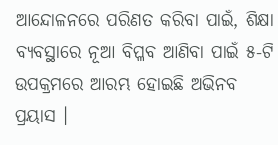ଆନ୍ଦୋଳନରେ ପରିଣତ କରିବା ପାଇଁ, ଶିକ୍ଷା ବ୍ୟବସ୍ଥାରେ ନୂଆ ବିପ୍ଳବ ଆଣିବା ପାଇଁ ୫-ଟି ଉପକ୍ରମରେ ଆରମ୍ଭ ହୋଇଛି ଅଭିନବ ପ୍ରୟାସ ।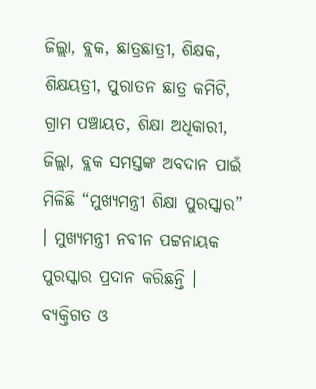ଜିଲ୍ଲା, ବ୍ଲକ, ଛାତ୍ରଛାତ୍ରୀ, ଶିକ୍ଷକ, ଶିକ୍ଷୟତ୍ରୀ, ପୁରାତନ ଛାତ୍ର କମିଟି, ଗ୍ରାମ ପଞ୍ଚାୟତ, ଶିକ୍ଷା ଅଧିକାରୀ, ଜିଲ୍ଲା, ବ୍ଲକ ସମସ୍ତଙ୍କ ଅବଦାନ ପାଇଁ ମିଳିଛି “ମୁଖ୍ୟମନ୍ତ୍ରୀ ଶିକ୍ଷା ପୁରସ୍କାର” । ମୁଖ୍ୟମନ୍ତ୍ରୀ ନବୀନ ପଟ୍ଟନାୟକ ପୁରସ୍କାର ପ୍ରଦାନ କରିଛନ୍ତି । ବ୍ୟକ୍ତିଗତ ଓ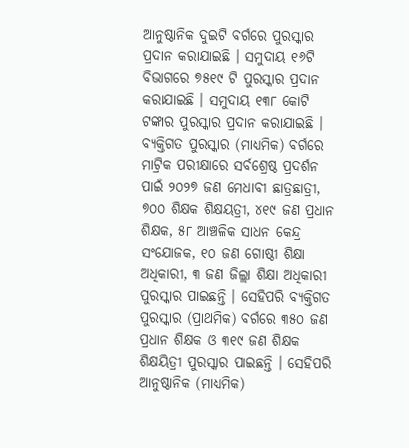ଆନୁଷ୍ଠାନିକ ଦୁଇଟି ବର୍ଗରେ ପୁରସ୍କାର ପ୍ରଦାନ କରାଯାଇଛି । ସମୁଦାୟ ୧୬ଟି ବିଭାଗରେ ୭୫୧୯ ଟି ପୁରସ୍କାର ପ୍ରଦାନ କରାଯାଇଛି । ସମୁଦାୟ ୧୩୮ କୋଟି ଟଙ୍କାର ପୁରସ୍କାର ପ୍ରଦାନ କରାଯାଇଛି । ବ୍ୟକ୍ତିଗତ ପୁରସ୍କାର (ମାଧ୍ୟମିକ) ବର୍ଗରେ ମାଟ୍ରିକ ପରୀକ୍ଷାରେ ସର୍ବଶ୍ରେଷ୍ଠ ପ୍ରଦର୍ଶନ ପାଇଁ ୨୦୨୭ ଜଣ ମେଧାବୀ ଛାତ୍ରଛାତ୍ରୀ, ୭୦୦ ଶିକ୍ଷକ ଶିକ୍ଷୟତ୍ରୀ, ୪୧୯ ଜଣ ପ୍ରଧାନ ଶିକ୍ଷକ, ୫୮ ଆଞ୍ଚଳିକ ସାଧନ କେନ୍ଦ୍ର ସଂଯୋଜକ, ୧୦ ଜଣ ଗୋଷ୍ଠୀ ଶିକ୍ଷା ଅଧିକାରୀ, ୩ ଜଣ ଜିଲ୍ଲା ଶିକ୍ଷା ଅଧିକାରୀ ପୁରସ୍କାର ପାଇଛନ୍ତି । ସେହିପରି ବ୍ୟକ୍ତିଗତ ପୁରସ୍କାର (ପ୍ରାଥମିକ) ବର୍ଗରେ ୩୫୦ ଜଣ ପ୍ରଧାନ ଶିକ୍ଷକ ଓ ୩୧୯ ଜଣ ଶିକ୍ଷକ ଶିକ୍ଷୟିତ୍ରୀ ପୁରସ୍କାର ପାଇଛନ୍ତି । ସେହିପରି ଆନୁଷ୍ଠାନିକ (ମାଧ୍ୟମିକ)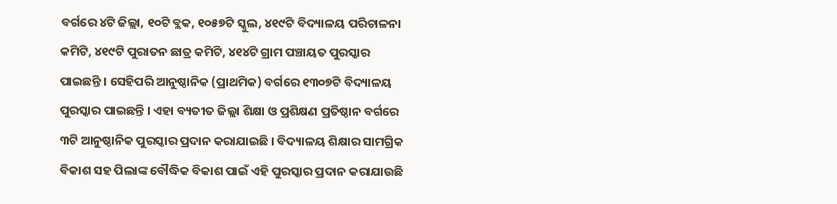ବର୍ଗରେ ୪ଟି ଜିଲ୍ଲା, ୧୦ଟି ବ୍ଲକ, ୧୦୫୭ଟି ସ୍କୁଲ, ୪୧୯ଟି ବିଦ୍ୟାଳୟ ପରିଚାଳନା କମିଟି, ୪୧୯ଟି ପୁରାତନ ଛାତ୍ର କମିଟି, ୪୧୪ଟି ଗ୍ରାମ ପଞ୍ଚାୟତ ପୁରସ୍କାର ପାଇଛନ୍ତି । ସେହିପରି ଆନୁଷ୍ଠାନିକ (ପ୍ରାଥମିକ) ବର୍ଗରେ ୧୩୦୭ଟି ବିଦ୍ୟାଳୟ ପୁରସ୍କାର ପାଇଛନ୍ତି । ଏହା ବ୍ୟତୀତ ଜିଲ୍ଲା ଶିକ୍ଷା ଓ ପ୍ରଶିକ୍ଷଣ ପ୍ରତିଷ୍ଠାନ ବର୍ଗରେ ୩ଟି ଆନୁଷ୍ଠାନିକ ପୁରସ୍କାର ପ୍ରଦାନ କରାଯାଇଛି । ବିଦ୍ୟାଳୟ ଶିକ୍ଷାର ସାମଗ୍ରିକ ବିକାଶ ସହ ପିଲାଙ୍କ ବୌଦ୍ଧିକ ବିକାଶ ପାଇଁ ଏହି ପୁରସ୍କାର ପ୍ରଦାନ କରାଯାଉଛି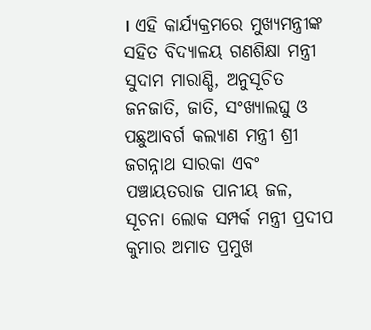। ଏହି କାର୍ଯ୍ୟକ୍ରମରେ ମୁଖ୍ୟମନ୍ତ୍ରୀଙ୍କ ସହିତ ବିଦ୍ୟାଳୟ ଗଣଶିକ୍ଷା ମନ୍ତ୍ରୀ ସୁଦାମ ମାରାଣ୍ଡି, ଅନୁସୂଚିତ ଜନଜାତି, ଜାତି, ସଂଖ୍ୟାଲଘୁ ଓ ପଛୁଆବର୍ଗ କଲ୍ୟାଣ ମନ୍ତ୍ରୀ ଶ୍ରୀ ଜଗନ୍ନାଥ ସାରକା ଏବଂ ପଞ୍ଚାୟତରାଜ ପାନୀୟ ଜଳ, ସୂଚନା ଲୋକ ସମ୍ପର୍କ ମନ୍ତ୍ରୀ ପ୍ରଦୀପ କୁମାର ଅମାତ ପ୍ରମୁଖ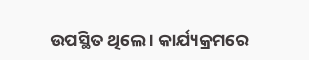ଉପସ୍ଥିତ ଥିଲେ । କାର୍ଯ୍ୟକ୍ରମରେ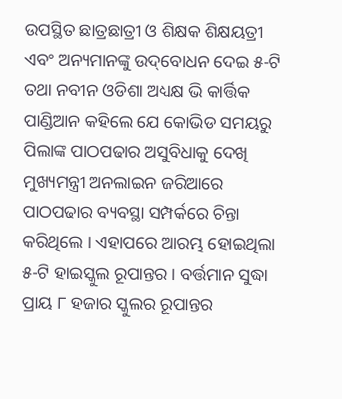ଉପସ୍ଥିତ ଛାତ୍ରଛାତ୍ରୀ ଓ ଶିକ୍ଷକ ଶିକ୍ଷୟତ୍ରୀ ଏବଂ ଅନ୍ୟମାନଙ୍କୁ ଉଦ୍‌ବୋଧନ ଦେଇ ୫-ଟି ତଥା ନବୀନ ଓଡିଶା ଅଧ୍ୟକ୍ଷ ଭି କାର୍ତ୍ତିକ ପାଣ୍ଡିଆନ କହିଲେ ଯେ କୋଭିଡ ସମୟରୁ ପିଲାଙ୍କ ପାଠପଢାର ଅସୁବିଧାକୁ ଦେଖି ମୁଖ୍ୟମନ୍ତ୍ରୀ ଅନଲାଇନ ଜରିଆରେ ପାଠପଢାର ବ୍ୟବସ୍ଥା ସମ୍ପର୍କରେ ଚିନ୍ତା କରିଥିଲେ । ଏହାପରେ ଆରମ୍ଭ ହୋଇଥିଲା ୫-ଟି ହାଇସ୍କୁଲ ରୂପାନ୍ତର । ବର୍ତ୍ତମାନ ସୁଦ୍ଧା ପ୍ରାୟ ୮ ହଜାର ସ୍କୁଲର ରୂପାନ୍ତର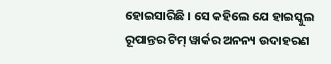ହୋଇସାରିଛି । ସେ କହିଲେ ଯେ ହାଇସ୍କୁଲ ରୂପାନ୍ତର ଟିମ୍‌ ୱାର୍କର ଅନନ୍ୟ ଉଦାହରଣ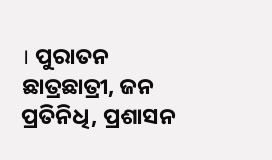। ପୁରାତନ ଛାତ୍ରଛାତ୍ରୀ, ଜନ ପ୍ରତିନିଧି, ପ୍ରଶାସନ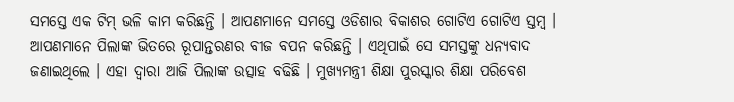ସମସ୍ତେ ଏକ ଟିମ୍‌ ଭଳି କାମ କରିଛନ୍ତି । ଆପଣମାନେ ସମସ୍ତେ ଓଡିଶାର ବିକାଶର ଗୋଟିଏ ଗୋଟିଏ ସ୍ତମ୍ବ । ଆପଣମାନେ ପିଲାଙ୍କ ଭିତରେ ରୂପାନ୍ତରଣର ବୀଜ ବପନ କରିଛନ୍ତି । ଏଥିପାଇଁ ସେ ସମସ୍ତଙ୍କୁ ଧନ୍ୟବାଦ ଜଣାଇଥିଲେ । ଏହା ଦ୍ୱାରା ଆଜି ପିଲାଙ୍କ ଉତ୍ସାହ ବଢିଛି । ମୁଖ୍ୟମନ୍ତ୍ରୀ ଶିକ୍ଷା ପୁରସ୍କାର ଶିକ୍ଷା ପରିବେଶ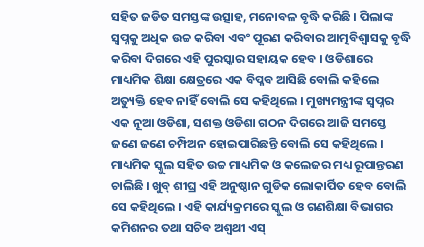ସହିତ ଜଡିତ ସମସ୍ତଙ୍କ ଉତ୍ସାହ, ମନୋବଳ ବୃଦ୍ଧି କରିଛି । ପିଲାଙ୍କ ସ୍ୱପ୍ନକୁ ଅଧିକ ଉଚ୍ଚ କରିବା ଏବଂ ପୂରଣ କରିବାର ଆତ୍ମବିଶ୍ୱାସକୁ ବୃଦ୍ଧି କରିବା ଦିଗରେ ଏହି ପୁରସ୍କାର ସହାୟକ ହେବ । ଓଡିଶାରେ ମାଧ୍ୟମିକ ଶିକ୍ଷା କ୍ଷେତ୍ରରେ ଏକ ବିପ୍ଳବ ଆସିଛି ବୋଲି କହିଲେ ଅତ୍ୟୁକ୍ତି ହେବ ନାହିଁ ବୋଲି ସେ କହିଥିଲେ । ମୁଖ୍ୟମନ୍ତ୍ରୀଙ୍କ ସ୍ୱପ୍ନର ଏକ ନୂଆ ଓଡିଶା, ସଶକ୍ତ ଓଡିଶା ଗଠନ ଦିଗରେ ଆଜି ସମସ୍ତେ ଜଣେ ଜଣେ ଚମ୍ପିଅନ ହୋଇପାରିଛନ୍ତି ବୋଲି ସେ କହିଥିଲେ । ମାଧ୍ୟମିକ ସ୍କୁଲ ସହିତ ଉଚ୍ଚ ମାଧ୍ୟମିକ ଓ କଲେଜର ମଧ୍ୟ ରୂପାନ୍ତରଣ ଚାଲିଛି । ଖୁବ୍‌ ଶୀଘ୍ର ଏହି ଅନୁଷ୍ଠାନ ଗୁଡିକ ଲୋକାର୍ପିତ ହେବ ବୋଲି ସେ କହିଥିଲେ । ଏହି କାର୍ଯ୍ୟକ୍ରମରେ ସ୍କୁଲ ଓ ଗଣଶିକ୍ଷା ବିଭାଗର କମିଶନର ତଥା ସଚିବ ଅଶ୍ୱଥୀ ଏସ୍‌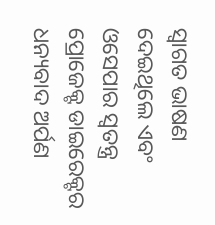ସ୍ୱାଗତ ଭାଷଣ ଦେଇଥିଲେ ଏବଂ ଓସେପାର ସ୍ୱତନ୍ତ୍ର ପ୍ରୋଜେକ୍ଟ ଡାଇରେକ୍ଟର ଧନ୍ୟବାଦ ଅର୍ପଣ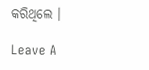କରିଥିଲେ ।

Leave A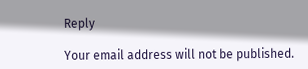Reply

Your email address will not be published.